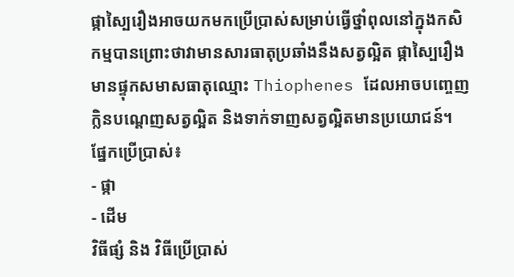ផ្កាស្បៃរឿងអាចយកមកប្រើប្រាស់សម្រាប់ធ្វើថ្នាំពុលនៅក្នុងកសិកម្មបានព្រោះថាវាមានសារធាតុប្រឆាំងនឹងសត្វល្អិត ផ្កាស្បៃរឿងមានផ្ទុកសមាសធាតុឈ្មោះ Thiophenes ដែលអាចបញ្ចេញក្លិនបណ្ដេញសត្វល្អិត និងទាក់ទាញសត្វល្អិតមានប្រយោជន៍។
ផ្នែកប្រើប្រាស់៖
- ផ្កា
- ដើម
វិធីផ្សំ និង វិធីប្រើប្រាស់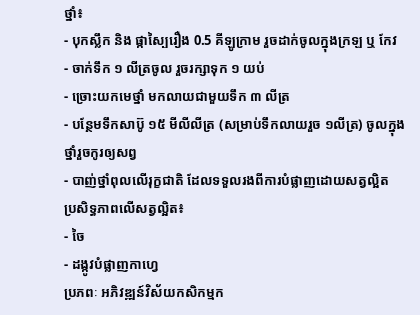ថ្នាំ៖
- បុកស្លឹក និង ផ្កាស្បៃរឿង 0.5 គីឡូក្រាម រួចដាក់ចូលក្នុងក្រឡ ឬ កែវ
- ចាក់ទឹក ១ លីត្រចូល រួចរក្សាទុក ១ យប់
- ច្រោះយកមេថ្នាំ មកលាយជាមួយទឹក ៣ លីត្រ
- បន្ថែមទឹកសាប៊ូ ១៥ មីលីលីត្រ (សម្រាប់ទឹកលាយរួច ១លីត្រ) ចូលក្នុងថ្នាំរួចកូរឲ្យសព្វ
- បាញ់ថ្នាំពុលលើរុក្ខជាតិ ដែលទទួលរងពីការបំផ្លាញដោយសត្វល្អិត
ប្រសិទ្ធភាពលើសត្វល្អិត៖
- ចៃ
- ដង្កូវបំផ្លាញកាហ្វេ
ប្រភពៈ អភិវឌ្ឍន៍វិស័យកសិកម្មក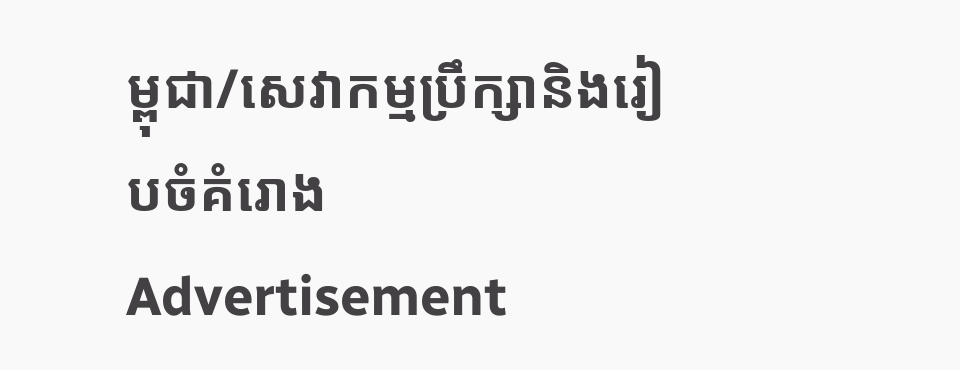ម្ពុជា/សេវាកម្មប្រឹក្សានិងរៀបចំគំរោង
Advertisement